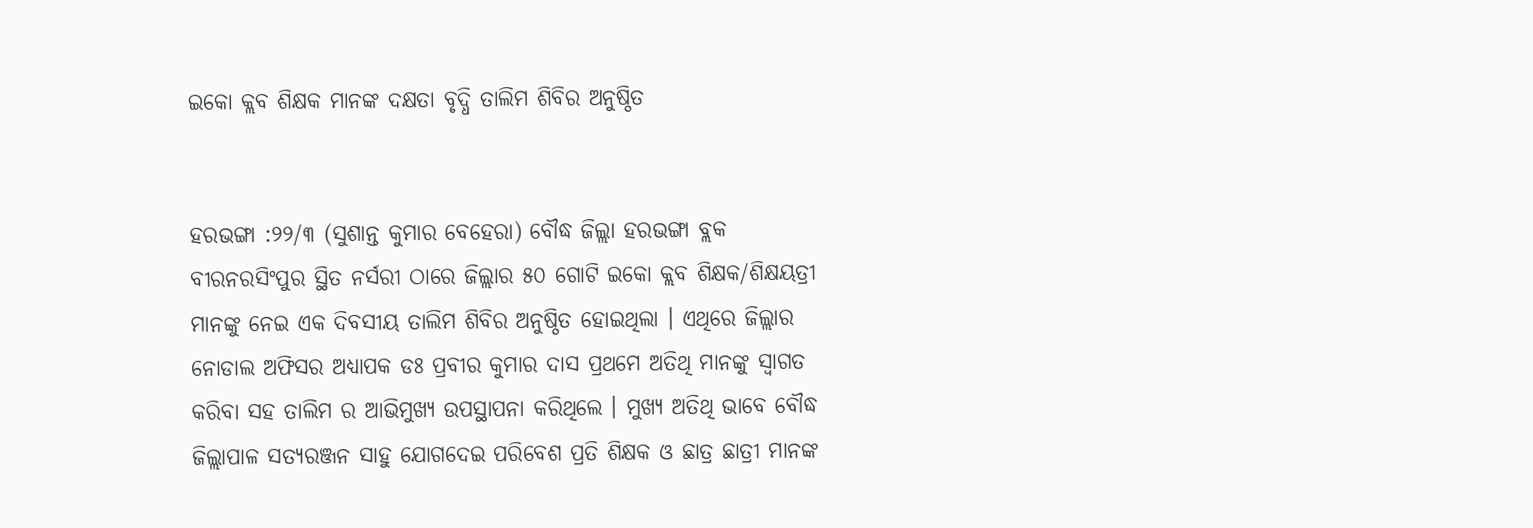ଇକୋ କ୍ଲବ ଶିକ୍ଷକ ମାନଙ୍କ ଦକ୍ଷତା ବୃଦ୍ଧି ତାଲିମ ଶିବିର ଅନୁଷ୍ଠିତ


ହରଭଙ୍ଗା :୨୨/୩ (ସୁଶାନ୍ତ କୁମାର ବେହେରା) ବୌଦ୍ଧ ଜିଲ୍ଲା ହରଭଙ୍ଗା ବ୍ଲକ ବୀରନରସିଂପୁର ସ୍ଥିତ ନର୍ସରୀ ଠାରେ ଜିଲ୍ଲାର ୫୦ ଗୋଟି ଇକୋ କ୍ଲବ ଶିକ୍ଷକ/ଶିକ୍ଷୟତ୍ରୀ ମାନଙ୍କୁ ନେଇ ଏକ ଦିବସୀୟ ତାଲିମ ଶିବିର ଅନୁଷ୍ଠିତ ହୋଇଥିଲା । ଏଥିରେ ଜିଲ୍ଲାର ନୋଡାଲ ଅଫିସର ଅଧ୍ୟାପକ ଡଃ ପ୍ରବୀର କୁମାର ଦାସ ପ୍ରଥମେ ଅତିଥି ମାନଙ୍କୁ ସ୍ଵାଗତ କରିବା ସହ ତାଲିମ ର ଆଭିମୁଖ୍ୟ ଉପସ୍ଥାପନା କରିଥିଲେ । ମୁଖ୍ୟ ଅତିଥି ଭାବେ ବୌଦ୍ଧ ଜିଲ୍ଲାପାଳ ସତ୍ୟରଞ୍ଜନ ସାହୁ ଯୋଗଦେଇ ପରିବେଶ ପ୍ରତି ଶିକ୍ଷକ ଓ ଛାତ୍ର ଛାତ୍ରୀ ମାନଙ୍କ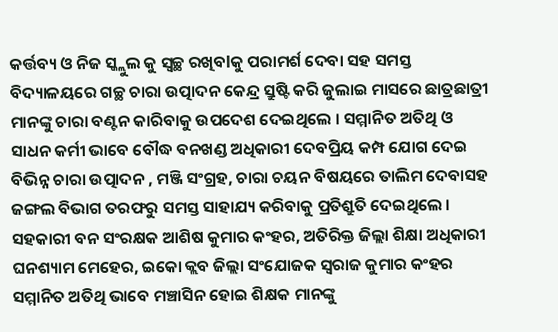କର୍ତ୍ତବ୍ୟ ଓ ନିଜ ସ୍କ୍ଲୁଲ କୁ ସ୍ୱଚ୍ଛ ରଖିବlକୁ ପରାମର୍ଶ ଦେବା ସହ ସମସ୍ତ ବିଦ୍ୟାଳୟରେ ଗଚ୍ଛ ଚାରା ଉତ୍ପାଦନ କେନ୍ଦ୍ର ସ୍ରୁଷ୍ଟି କରି ଜୁଲାଇ ମାସରେ ଛାତ୍ରଛାତ୍ରୀ ମାନଙ୍କୁ ଚାରା ବଣ୍ଟନ କାରିବାକୁ ଉପଦେଶ ଦେଇଥିଲେ । ସମ୍ମାନିତ ଅତିଥି ଓ ସାଧନ କର୍ମୀ ଭାବେ ବୌଦ୍ଧ ବନଖଣ୍ଡ ଅଧିକାରୀ ଦେବପ୍ରିୟ କମ୍ପ ଯୋଗ ଦେଇ ବିଭିନ୍ନ ଚାରା ଉତ୍ପାଦନ , ମଞ୍ଜି ସଂଗ୍ରହ, ଚାରା ଚୟନ ବିଷୟରେ ତାଲିମ ଦେବାସହ ଜଙ୍ଗଲ ବିଭାଗ ତରଫରୁ ସମସ୍ତ ସାହାଯ୍ୟ କରିବାକୁ ପ୍ରତିଶ୍ରୁତି ଦେଇଥିଲେ । ସହକାରୀ ବନ ସଂରକ୍ଷକ ଆଶିଷ କୁମାର କଂହର, ଅତିରିକ୍ତ ଜିଲ୍ଲା ଶିକ୍ଷା ଅଧିକାରୀ ଘନଶ୍ୟାମ ମେହେର, ଇକୋ କ୍ଲବ ଜିଲ୍ଲା ସଂଯୋଜକ ସ୍ବରାଜ କୁମାର କଂହର ସମ୍ମାନିତ ଅତିଥି ଭାବେ ମଞ୍ଚାସିନ ହୋଇ ଶିକ୍ଷକ ମାନଙ୍କୁ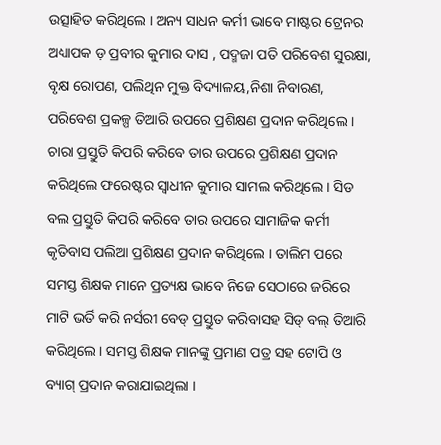ଉତ୍ସାହିତ କରିଥିଲେ । ଅନ୍ୟ ସାଧନ କର୍ମୀ ଭାବେ ମାଷ୍ଟର ଟ୍ରେନର ଅଧ୍ୟାପକ ଡ଼ ପ୍ରବୀର କୁମାର ଦାସ , ପଦ୍ମଜା ପତି ପରିବେଶ ସୁରକ୍ଷା, ବୃକ୍ଷ ରୋପଣ, ପଲିଥିନ ମୁକ୍ତ ବିଦ୍ୟାଳୟ,ନିଶା ନିବାରଣ, ପରିବେଶ ପ୍ରକଳ୍ପ ତିଆରି ଉପରେ ପ୍ରଶିକ୍ଷଣ ପ୍ରଦାନ କରିଥିଲେ । ଚାରା ପ୍ରସ୍ତୁତି କିପରି କରିବେ ତାର ଉପରେ ପ୍ରଶିକ୍ଷଣ ପ୍ରଦାନ କରିଥିଲେ ଫରେଷ୍ଟର ସ୍ଵାଧୀନ କୁମାର ସାମଲ କରିଥିଲେ । ସିଡ ବଲ ପ୍ରସ୍ତୁତି କିପରି କରିବେ ତାର ଉପରେ ସାମାଜିକ କର୍ମୀ କୃତିବାସ ପଲିଆ ପ୍ରଶିକ୍ଷଣ ପ୍ରଦାନ କରିଥିଲେ । ତାଲିମ ପରେ ସମସ୍ତ ଶିକ୍ଷକ ମାନେ ପ୍ରତ୍ୟକ୍ଷ ଭାବେ ନିଜେ ସେଠାରେ ଜରିରେ ମାଟି ଭର୍ତି କରି ନର୍ସରୀ ବେଡ୍ ପ୍ରସ୍ତୁତ କରିବାସହ ସିଡ୍ ବଲ୍ ତିଆରି କରିଥିଲେ । ସମସ୍ତ ଶିକ୍ଷକ ମାନଙ୍କୁ ପ୍ରମାଣ ପତ୍ର ସହ ଟୋପି ଓ ବ୍ୟାଗ୍ ପ୍ରଦାନ କରାଯାଇଥିଲା ।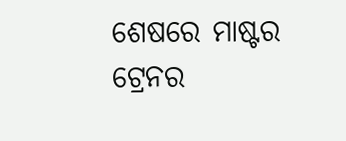ଶେଷରେ ମାଷ୍ଟର ଟ୍ରେନର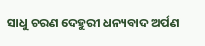ସାଧୁ ଚରଣ ଦେହୁରୀ ଧନ୍ୟବାଦ ଅର୍ପଣ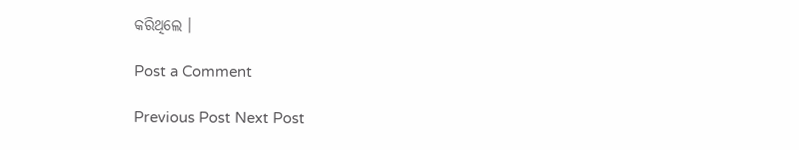କରିଥିଲେ ।

Post a Comment

Previous Post Next Post